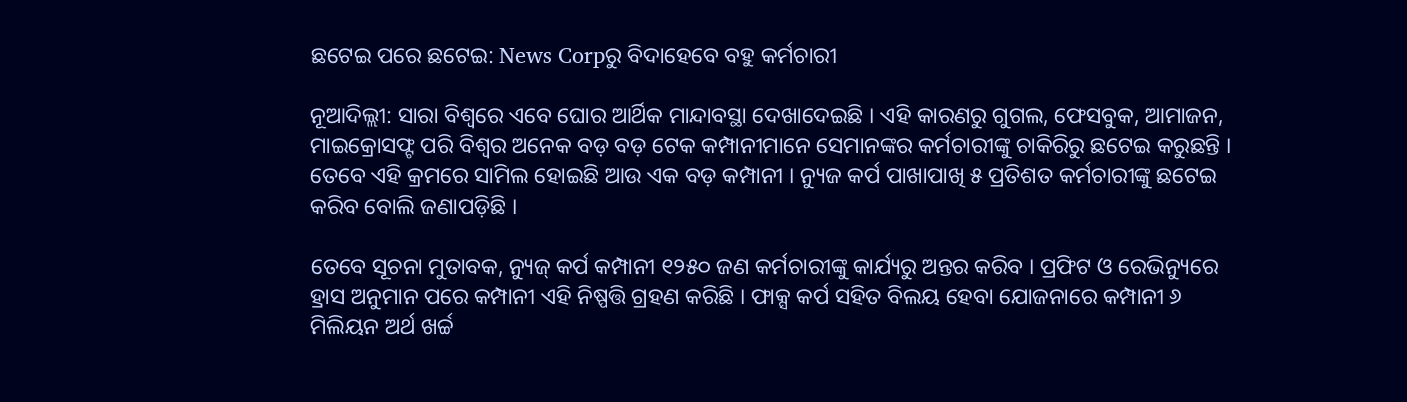ଛଟେଇ ପରେ ଛଟେଇ: News Corpରୁ ବିଦାହେବେ ବହୁ କର୍ମଚାରୀ

ନୂଆଦିଲ୍ଲୀ: ସାରା ବିଶ୍ୱରେ ଏବେ ଘୋର ଆର୍ଥିକ ମାନ୍ଦାବସ୍ଥା ଦେଖାଦେଇଛି । ଏହି କାରଣରୁ ଗୁଗଲ, ଫେସବୁକ, ଆମାଜନ, ମାଇକ୍ରୋସଫ୍ଟ ପରି ବିଶ୍ୱର ଅନେକ ବଡ଼ ବଡ଼ ଟେକ କମ୍ପାନୀମାନେ ସେମାନଙ୍କର କର୍ମଚାରୀଙ୍କୁ ଚାକିରିରୁ ଛଟେଇ କରୁଛନ୍ତି । ତେବେ ଏହି କ୍ରମରେ ସାମିଲ ହୋଇଛି ଆଉ ଏକ ବଡ଼ କମ୍ପାନୀ । ନ୍ୟୁଜ କର୍ପ ପାଖାପାଖି ୫ ପ୍ରତିଶତ କର୍ମଚାରୀଙ୍କୁ ଛଟେଇ କରିବ ବୋଲି ଜଣାପଡ଼ିଛି ।

ତେବେ ସୂଚନା ମୁତାବକ, ନ୍ୟୁଜ୍ କର୍ପ କମ୍ପାନୀ ୧୨୫୦ ଜଣ କର୍ମଚାରୀଙ୍କୁ କାର୍ଯ୍ୟରୁ ଅନ୍ତର କରିବ । ପ୍ରଫିଟ ଓ ରେଭିନ୍ୟୁରେ ହ୍ରାସ ଅନୁମାନ ପରେ କମ୍ପାନୀ ଏହି ନିଷ୍ପତ୍ତି ଗ୍ରହଣ କରିଛି । ଫାକ୍ସ କର୍ପ ସହିତ ବିଲୟ ହେବା ଯୋଜନାରେ କମ୍ପାନୀ ୬ ମିଲିୟନ ଅର୍ଥ ଖର୍ଚ୍ଚ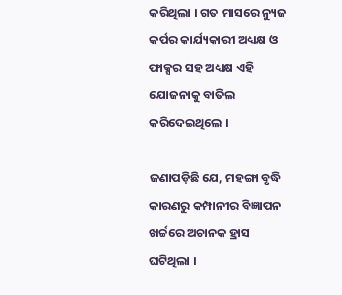କରିଥିଲା । ଗତ ମାସରେ ନ୍ୟୁଜ କର୍ପର କାର୍ଯ୍ୟକାରୀ ଅଧ୍ୟକ୍ଷ ଓ ଫାକ୍ସର ସହ ଅଧ୍ୟକ୍ଷ ଏହି ଯୋଜନାକୁ ବାତିଲ କରିଦେଇଥିଲେ ।

ଜଣାପଡ଼ିଛି ଯେ, ମହଙ୍ଗା ବୃଦ୍ଧି କାରଣରୁ କମ୍ପାନୀର ବିଜ୍ଞାପନ ଖର୍ଚ୍ଚରେ ଅଚାନକ ହ୍ରାସ ଘଟିଥିଲା ।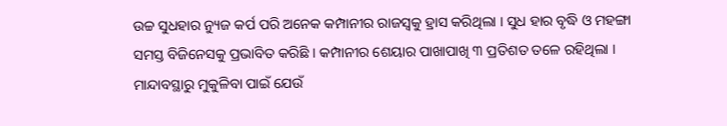ଉଚ୍ଚ ସୁଧହାର ନ୍ୟୁଜ କର୍ପ ପରି ଅନେକ କମ୍ପାନୀର ରାଜସ୍ୱକୁ ହ୍ରାସ କରିଥିଲା । ସୁଧ ହାର ବୃଦ୍ଧି ଓ ମହଙ୍ଗା ସମସ୍ତ ବିଜିନେସକୁ ପ୍ରଭାବିତ କରିଛି । କମ୍ପାନୀର ଶେୟାର ପାଖାପାଖି ୩ ପ୍ରତିଶତ ତଳେ ରହିଥିଲା । ମାନ୍ଦାବସ୍ଥାରୁ ମୁକୁଳିବା ପାଇଁ ଯେଉଁ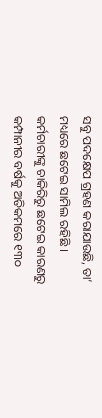ସବୁ ପଦକ୍ଷେପ ଗ୍ରହଣ କରାଯାଉଛି, ତା’ ମଧ୍ୟରେ ଛଟେଇ ସାମିଲ ରହିଛି । କର୍ମଚାରୀଙ୍କୁ ଚାକିରିରୁ ଛଟେଇ କାରଣରୁ କମ୍ପାନୀର ବର୍ଷକୁ ଅତିକମରେ ୧୩୦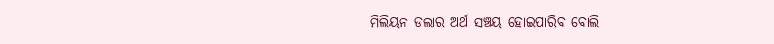ମିଲିୟନ ଡଲାର ଅର୍ଥ ସଞ୍ଚୟ ହୋଇପାରିବ ବୋଲି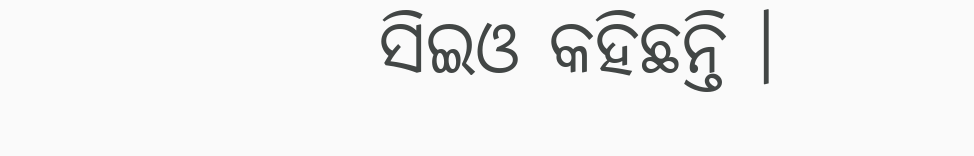ସିଇଓ କହିଛନ୍ତି ।